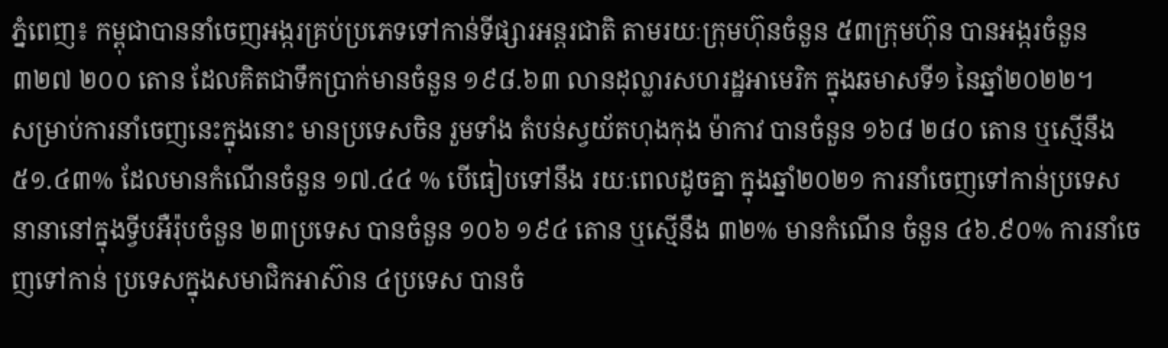ភ្នំពេញ៖ កម្ពុជាបាននាំចេញអង្ករគ្រប់ប្រភេទទៅកាន់ទីផ្សារអន្តរជាតិ តាមរយៈក្រុមហ៊ុនចំនួន ៥៣ក្រុមហ៊ុន បានអង្ករចំនួន ៣២៧ ២០០ តោន ដែលគិតជាទឹកប្រាក់មានចំនួន ១៩៨.៦៣ លានដុល្លារសហរដ្ឋអាមេរិក ក្នុងឆមាសទី១ នៃឆ្នាំ២០២២។
សម្រាប់ការនាំចេញនេះក្នុងនោះ មានប្រទេសចិន រួមទាំង តំបន់ស្វយ័តហុងកុង ម៉ាកាវ បានចំនួន ១៦៨ ២៨០ តោន ឬស្មើនឹង ៥១.៤៣% ដែលមានកំណើនចំនួន ១៧.៤៤ % បើធៀបទៅនឹង រយៈពេលដូចគ្នា ក្នុងឆ្នាំ២០២១ ការនាំចេញទៅកាន់ប្រទេសនានានៅក្នុងទ្វីបអឺរ៉ុបចំនួន ២៣ប្រទេស បានចំនួន ១០៦ ១៩៤ តោន ឬស្មើនឹង ៣២% មានកំណើន ចំនួន ៤៦.៩០% ការនាំចេញទៅកាន់ ប្រទេសក្នុងសមាជិកអាស៊ាន ៤ប្រទេស បានចំ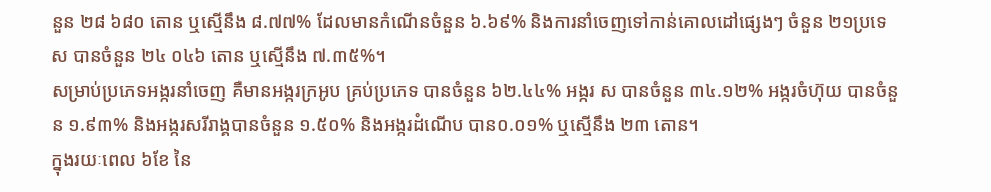នួន ២៨ ៦៨០ តោន ឬស្មើនឹង ៨.៧៧% ដែលមានកំណើនចំនួន ៦.៦៩% និងការនាំចេញទៅកាន់គោលដៅផ្សេងៗ ចំនួន ២១ប្រទេស បានចំនួន ២៤ ០៤៦ តោន ឬស្មើនឹង ៧.៣៥%។
សម្រាប់ប្រភេទអង្ករនាំចេញ គឺមានអង្ករក្រអូប គ្រប់ប្រភេទ បានចំនួន ៦២.៤៤% អង្ករ ស បានចំនួន ៣៤.១២% អង្ករចំហ៊ុយ បានចំនួន ១.៩៣% និងអង្ករសរីរាង្គបានចំនួន ១.៥០% និងអង្ករដំណើប បាន០.០១% ឬស្មេីនឹង ២៣ តោន។
ក្នុងរយៈពេល ៦ខែ នៃ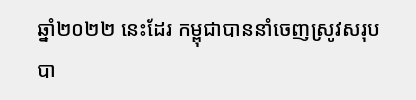ឆ្នាំ២០២២ នេះដែរ កម្ពុជាបាននាំចេញស្រូវសរុបបា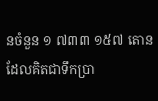នចំនួន ១ ៧៣៣ ១៥៧ តោន ដែលគិតជាទឹកប្រា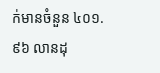ក់មានចំនួន ៤០១.៩៦ លានដុ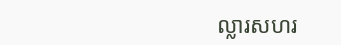ល្លារសហរ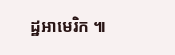ដ្ឋអាមេរិក ៕